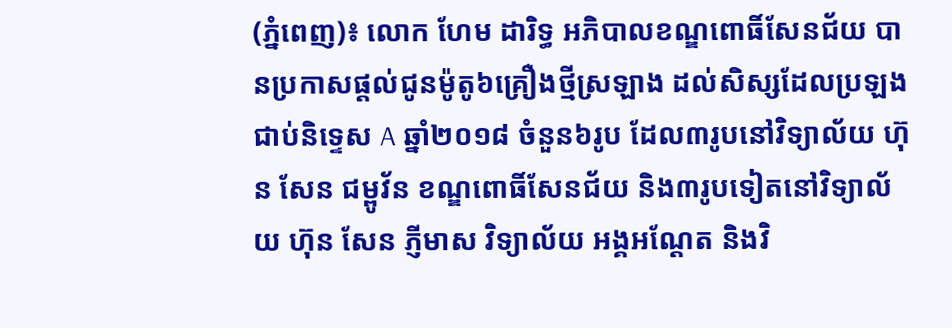(ភ្នំពេញ)៖ លោក ហែម ដារិទ្ធ អភិបាលខណ្ឌពោធិ៍សែនជ័យ បានប្រកាសផ្តល់ជូនម៉ូតូ៦គ្រឿងថ្មីស្រឡាង ដល់សិស្សដែលប្រឡងជាប់និទ្ទេស A ឆ្នាំ២០១៨ ចំនួន៦រូប ដែល៣រូបនៅវិទ្យាល័យ ហ៊ុន សែន ជម្ពូវ័ន ខណ្ឌពោធិ៍សែនជ័យ និង៣រូបទៀតនៅវិទ្យាល័យ ហ៊ុន សែន ភ្ញីមាស វិទ្យាល័យ អង្គអណ្តែត និងវិ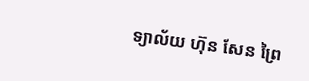ទ្យាល័យ ហ៊ុន សែន ព្រៃ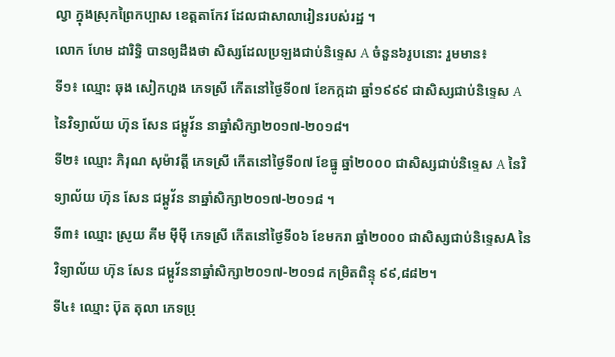ល្វា ក្នុងស្រុកព្រៃកប្បាស ខេត្តតាកែវ ដែលជាសាលារៀនរបស់រដ្ឋ ។
លោក ហែម ដារិទ្ធិ បានឲ្យដឹងថា សិស្សដែលប្រឡងជាប់និទ្ទេស A ចំនួន៦រូបនោះ រួមមាន៖
ទី១៖ ឈ្មោះ ឆុង សៀកហួង ភេទស្រី កើតនៅថ្ងៃទី០៧ ខែកក្កដា ឆ្នាំ១៩៩៩ ជាសិស្សជាប់និទ្ទេស A នៃវិទ្យាល័យ ហ៊ុន សែន ជម្ពូវ័ន នាឆ្នាំសិក្សា២០១៧-២០១៨។
ទី២៖ ឈ្មោះ ភិរុណ សុម៉ាវត្តី ភេទស្រី កើតនៅថ្ងៃទី០៧ ខែធ្នូ ឆ្នាំ២០០០ ជាសិស្សជាប់និទ្ទេស A នៃវិទ្យាល័យ ហ៊ុន សែន ជម្ពូវ័ន នាឆ្នាំសិក្សា២០១៧-២០១៨ ។
ទី៣៖ ឈ្មោះ ស្រូយ គីម ម៉ីម៉ី ភេទស្រី កើតនៅថ្ងៃទី០៦ ខែមករា ឆ្នាំ២០០០ ជាសិស្សជាប់និទ្ទេសA នៃវិទ្យាល័យ ហ៊ុន សែន ជម្ពូវ័ននាឆ្នាំសិក្សា២០១៧-២០១៨ កម្រិតពិន្ទុ ៩៩,៨៨២។
ទី៤៖ ឈ្មោះ ប៊ុត តុលា ភេទប្រុ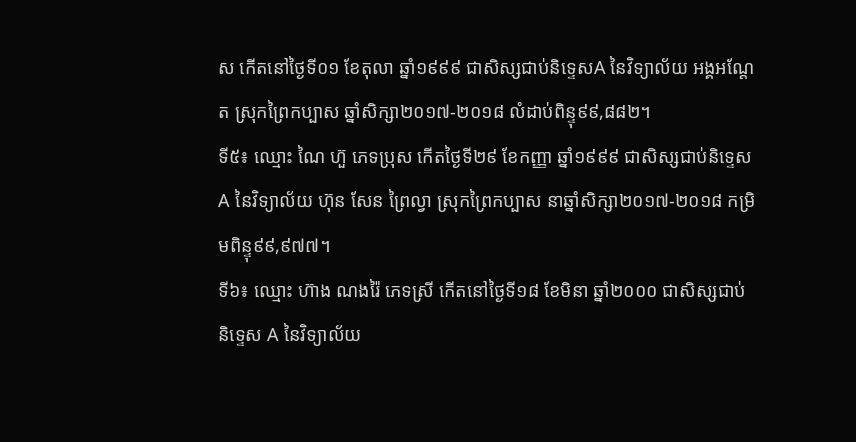ស កើតនៅថ្ងៃទី០១ ខែតុលា ឆ្នាំ១៩៩៩ ជាសិស្សជាប់និទ្ទេសA នៃវិទ្យាល័យ អង្គអណ្តែត ស្រុកព្រៃកប្បាស ឆ្នាំសិក្សា២០១៧-២០១៨ លំដាប់ពិន្ទុ៩៩,៨៨២។
ទី៥៖ ឈ្មោះ ណៃ ហ៊ួ ភេទប្រុស កើតថ្ងៃទី២៩ ខែកញ្ញា ឆ្នាំ១៩៩៩ ជាសិស្សជាប់និទ្ទេស A នៃវិទ្យាល័យ ហ៊ុន សែន ព្រៃល្វា ស្រុកព្រៃកប្បាស នាឆ្នាំសិក្សា២០១៧-២០១៨ កម្រិមពិន្ទុ៩៩,៩៧៧។
ទី៦៖ ឈ្មោះ ហ៊ាង ណងរ៉ៃ ភេទស្រី កើតនៅថ្ងៃទី១៨ ខែមិនា ឆ្នាំ២០០០ ជាសិស្សជាប់និទ្ទេស A នៃវិទ្យាល័យ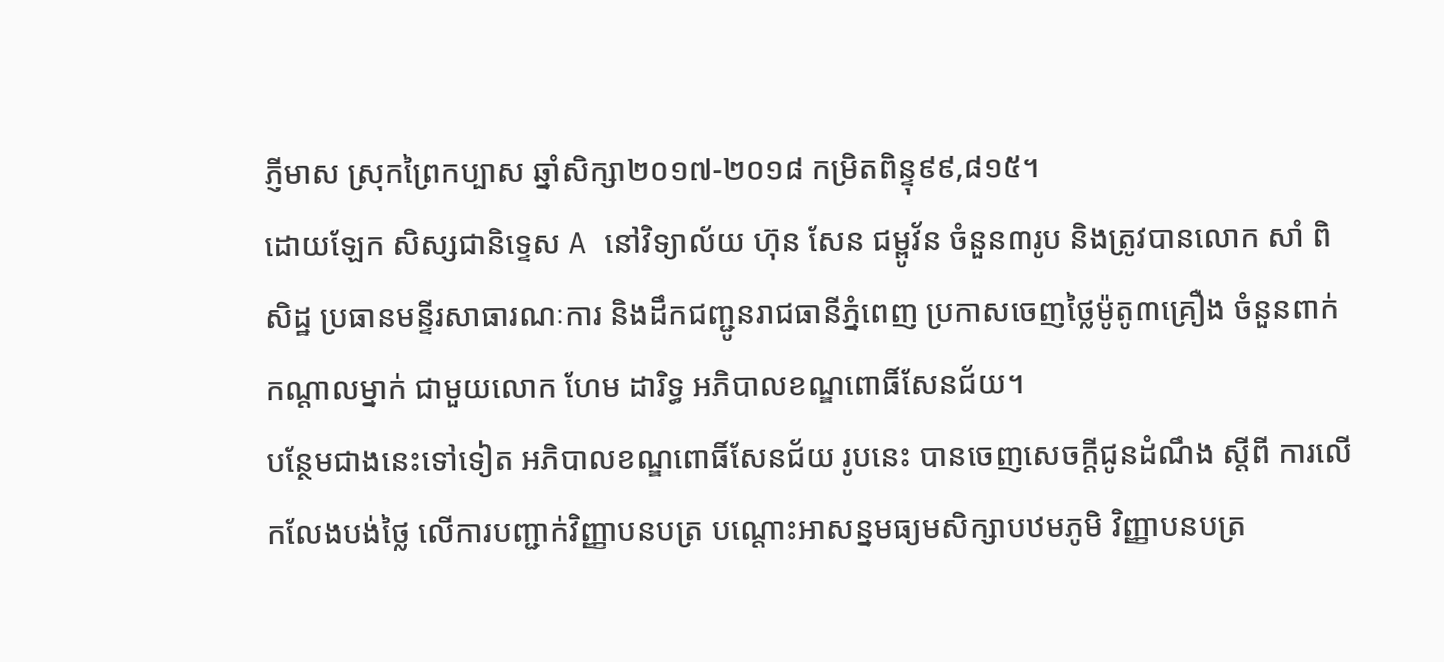ភ្ញីមាស ស្រុកព្រៃកប្បាស ឆ្នាំសិក្សា២០១៧-២០១៨ កម្រិតពិន្ទុ៩៩,៨១៥។
ដោយឡែក សិស្សជានិទ្ទេស A នៅវិទ្យាល័យ ហ៊ុន សែន ជម្ពូវ័ន ចំនួន៣រូប និងត្រូវបានលោក សាំ ពិសិដ្ឋ ប្រធានមន្ទីរសាធារណៈការ និងដឹកជញ្ជូនរាជធានីភ្នំពេញ ប្រកាសចេញថ្លៃម៉ូតូ៣គ្រឿង ចំនួនពាក់កណ្តាលម្នាក់ ជាមួយលោក ហែម ដារិទ្ធ អភិបាលខណ្ឌពោធិ៍សែនជ័យ។
បន្ថែមជាងនេះទៅទៀត អភិបាលខណ្ឌពោធិ៍សែនជ័យ រូបនេះ បានចេញសេចក្តីជូនដំណឹង ស្តីពី ការលើកលែងបង់ថ្លៃ លើការបញ្ជាក់វិញ្ញាបនបត្រ បណ្តោះអាសន្នមធ្យមសិក្សាបឋមភូមិ វិញ្ញាបនបត្រ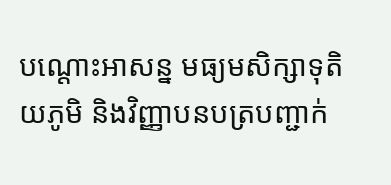បណ្តោះអាសន្ន មធ្យមសិក្សាទុតិយភូមិ និងវិញ្ញាបនបត្របញ្ជាក់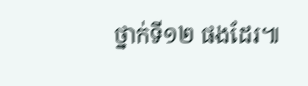ថ្នាក់ទី១២ ផងដែរ៕